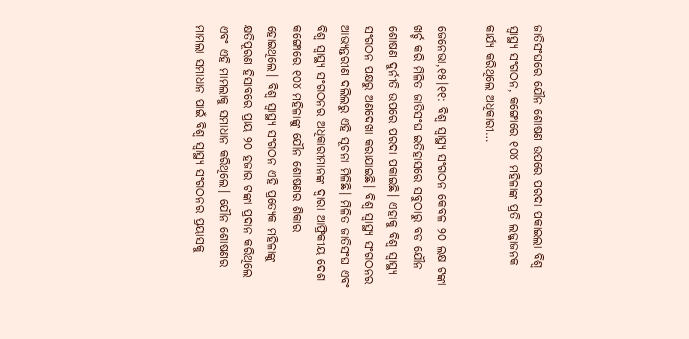ଜାତିସଂଘରେ ଯୌନ ଶୋଷଣ ଉପରେ ପରଦା ପକାଇଲା ବିଶ୍ୱ ସ୍ବାସ୍ଥ୍ୟ ସଂଗଠନ, କଙ୍ଗୋରେ ୧୦୪ ମହିଳାଙ୍କ ପ୍ରତି ଲଜ୍ଜାଜନକ କାର୍ଯ୍ୟ କରିଥିଲେ ଅଧିକାରୀ…

ଜେନେଭା,୧୫।୧୧: ବିଶ୍ୱ ସ୍ବାସ୍ଥ୍ୟ ସଂଗଠନ କେବଳ ୨୦ ଲକ୍ଷ ଟଙ୍କା ଖର୍ଚ୍ଚ କରି ମିଳିତ ଜାତିସଂଘ ଇତିହାସରେ ସବୁଠାରୁ ବଡ ଯୌନ ଶୋଷଣ ଦୁର୍ନୀତି ଉପରେ ପରଦା ପକାଇଛି। ଏହାକୁ ବିଶ୍ୱ ସ୍ବାସ୍ଥ୍ୟ ସଂଗଠନ ପକ୍ଷରୁ ଅଣଦେଖା କରାଯାଇଛି। ବିଶ୍ୱ ସ୍ବାସ୍ଥ୍ୟ ସଂଗଠନର ଆଭ୍ୟନ୍ତରୀଣ ଦଲିଲରୁ ଏହି ସୂଚନା ମିଳିଛି। ମିଳିତ ଜାତିସଂଘ ଏବଂ ବିଶ୍ୱ ସ୍ବାସ୍ଥ୍ୟ ସଂଗଠନର ଅଧିକାରୀମାନଙ୍କ ଦ୍ୱାରା ଆଫ୍ରିକୀୟ ଦେଶ କଙ୍ଗୋରେ ୧୦୪ ମହିଳାଙ୍କୁ ଯୌନ ଶୋଷଣର ଶିକାର ହୋଇଥିଲେ। ବିଶ୍ୱ ସ୍ବାସ୍ଥ୍ୟ ସଂଗଠନ ଏହି ପ୍ରତ୍ୟେକ ମହିଳାଙ୍କୁ କ୍ଷତିପୂରଣ ହିସାବରେ ପ୍ରାୟ ୨୦ ହଜାର ଟଙ୍କା ପ୍ରଦାନ କରିଥିଲେ ଏବଂ ଏହି ମାମଲାକୁ ସମାଧାନ କରିଥିଲେ। ଯୌନ ଶୋଷଣର ମାମଲା ସମାଧାନ ପାଇଁ ବିଶ୍ୱ ସ୍ବାସ୍ଥ୍ୟ ସଂଗଠନର ପ୍ରୟାସକୁ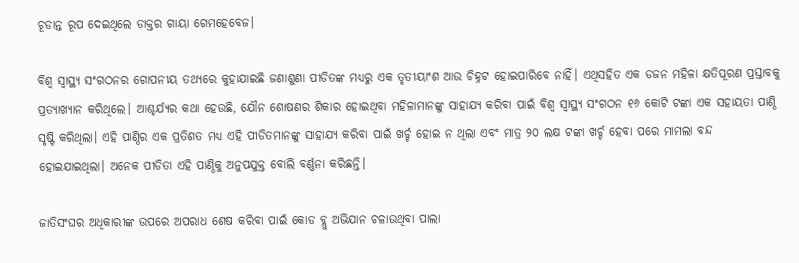ଚୂଡାନ୍ତ ରୂପ ଦେଇଥିଲେ ଡାକ୍ତର ଗାୟା ଗେମହେବେଜ।

ବିଶ୍ୱ ସ୍ବାସ୍ଥ୍ୟ ସଂଗଠନର ଗୋପନୀୟ ତଥ୍ୟରେ କୁହାଯାଇଛି ଜଣାଶୁଣା ପୀଡିତଙ୍କ ମଧ୍ୟରୁ ଏକ ତୃତୀୟାଂଶ ଆଉ ଚିହ୍ନଟ ହୋଇପାରିବେ ନାହିଁ। ଏଥିସହିତ ଏକ ଡଜନ ମହିଳା କ୍ଷତିପୂରଣ ପ୍ରସ୍ତାବକୁ ପ୍ରତ୍ୟାଖ୍ୟାନ କରିଥିଲେ। ଆଶ୍ଚର୍ଯ୍ୟର କଥା ହେଉଛି, ଯୌନ ଶୋଷଣର ଶିକାର ହୋଇଥିବା ମହିଳାମାନଙ୍କୁ ସାହାଯ୍ୟ କରିବା ପାଇଁ ବିଶ୍ୱ ସ୍ବାସ୍ଥ୍ୟ ସଂଗଠନ ୧୬ କୋଟି ଟଙ୍କା ଏକ ସହାୟତା ପାଣ୍ଠି ସୃଷ୍ଟି କରିଥିଲା। ଏହି ପାଣ୍ଠିର ଏକ ପ୍ରତିଶତ ମଧ୍ୟ ଏହି ପୀଡିତମାନଙ୍କୁ ସାହାଯ୍ୟ କରିବା ପାଇଁ ଖର୍ଚ୍ଚ ହୋଇ ନ ଥିଲା ଏବଂ ମାତ୍ର ୨୦ ଲକ୍ଷ ଟଙ୍କା ଖର୍ଚ୍ଚ ହେବା ପରେ ମାମଲା ବନ୍ଦ ହୋଇଯାଇଥିଲା। ଅନେକ ପୀଡିତା ଏହି ପାଣ୍ଠିକୁ ଅନୁପଯୁକ୍ତ ବୋଲି ବର୍ଣ୍ଣନା କରିଛନ୍ତି।

ଜାତିସଂଘର ଅଧିକାରୀଙ୍କ ଉପରେ ଅପରାଧ ଶେଷ କରିବା ପାଇଁ କୋଡ ବ୍ଲୁ ଅଭିଯାନ ଚଳାଉଥିବା ପାଲା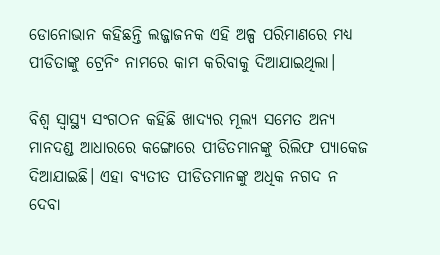ଡୋନୋଭାନ କହିଛନ୍ତି ଲଜ୍ଜାଜନକ ଏହି ଅଳ୍ପ ପରିମାଣରେ ମଧ୍ୟ ପୀଡିତାଙ୍କୁ ଟ୍ରେନିଂ ନାମରେ କାମ କରିବାକୁ ଦିଆଯାଇଥିଲା।

ବିଶ୍ୱ ସ୍ବାସ୍ଥ୍ୟ ସଂଗଠନ କହିଛି ଖାଦ୍ୟର ମୂଲ୍ୟ ସମେତ ଅନ୍ୟ ମାନଦଣ୍ଡ ଆଧାରରେ କଙ୍ଗୋରେ ପୀଡିତମାନଙ୍କୁ ରିଲିଫ ପ୍ୟାକେଜ ଦିଆଯାଇଛି। ଏହା ବ୍ୟତୀତ ପୀଡିତମାନଙ୍କୁ ଅଧିକ ନଗଦ ନ ଦେବା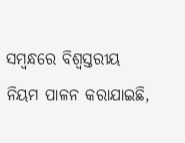ସମ୍ବନ୍ଧରେ ବିଶ୍ୱସ୍ତରୀୟ ନିୟମ ପାଳନ କରାଯାଇଛି,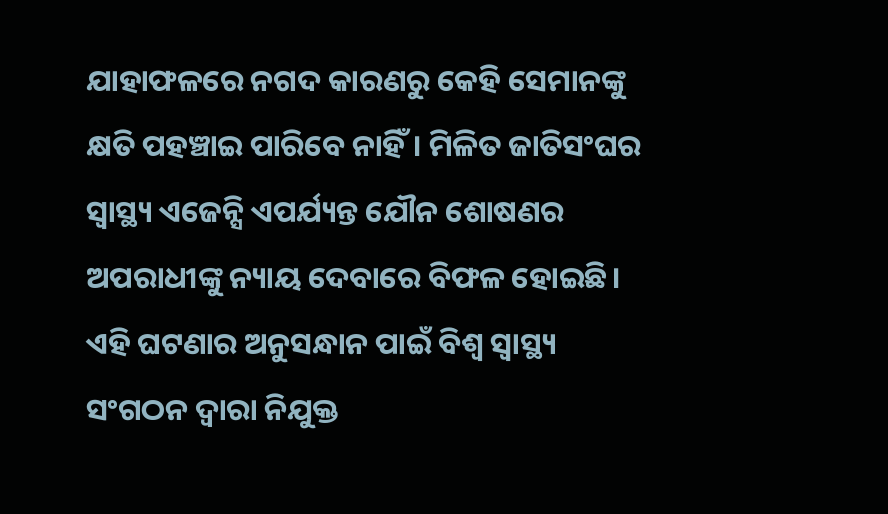ଯାହାଫଳରେ ନଗଦ କାରଣରୁ କେହି ସେମାନଙ୍କୁ କ୍ଷତି ପହଞ୍ଚାଇ ପାରିବେ ନାହିଁ। ମିଳିତ ଜାତିସଂଘର ସ୍ବାସ୍ଥ୍ୟ ଏଜେନ୍ସି ଏପର୍ଯ୍ୟନ୍ତ ଯୌନ ଶୋଷଣର ଅପରାଧୀଙ୍କୁ ନ୍ୟାୟ ଦେବାରେ ବିଫଳ ହୋଇଛି। ଏହି ଘଟଣାର ଅନୁସନ୍ଧାନ ପାଇଁ ବିଶ୍ୱ ସ୍ବାସ୍ଥ୍ୟ ସଂଗଠନ ଦ୍ୱାରା ନିଯୁକ୍ତ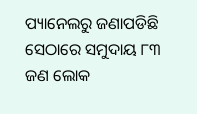ପ୍ୟାନେଲରୁ ଜଣାପଡିଛି ସେଠାରେ ସମୁଦାୟ ୮୩ ଜଣ ଲୋକ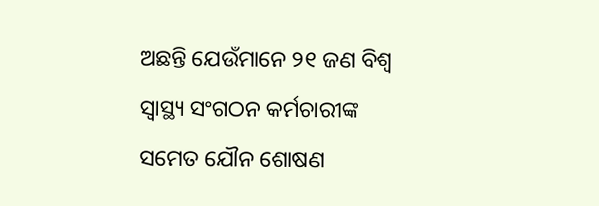ଅଛନ୍ତି ଯେଉଁମାନେ ୨୧ ଜଣ ବିଶ୍ୱ ସ୍ବାସ୍ଥ୍ୟ ସଂଗଠନ କର୍ମଚାରୀଙ୍କ ସମେତ ଯୌନ ଶୋଷଣ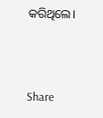କରିଥିଲେ।



Share